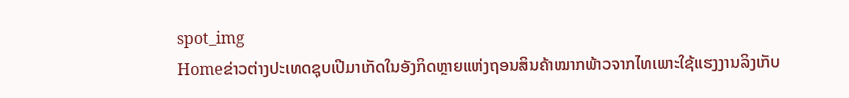spot_img
Homeຂ່າວຕ່າງປະເທດຊຸບເປີມາເກັດໃນອັງກິດຫຼາຍແຫ່ງຖອນສິນຄ້າໝາກພ້າວຈາກໄທເພາະໃຊ້ແຮງງານລິງເກັບ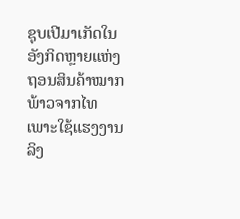ຊຸບເປີມາເກັດໃນອັງກິດຫຼາຍແຫ່ງຖອນສິນຄ້າໝາກພ້າວຈາກໄທເພາະໃຊ້ແຮງງານລິງ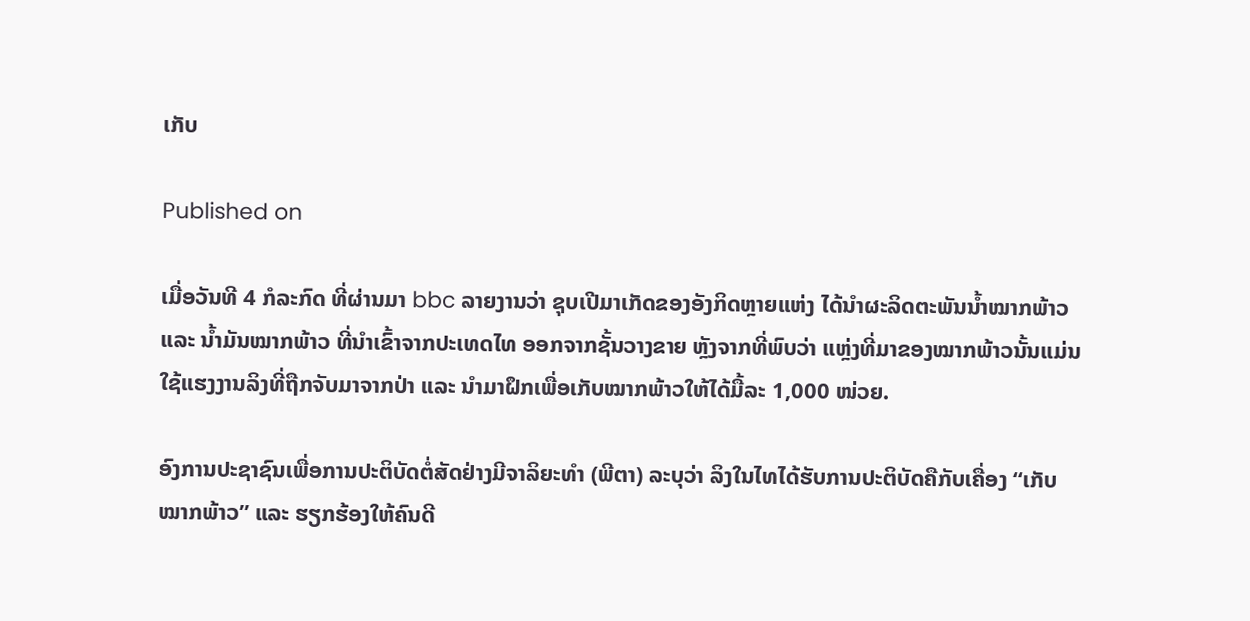ເກັບ

Published on

ເມື່ອວັນທີ 4 ກໍລະກົດ ທີ່ຜ່ານມາ bbc ລາຍງານວ່າ ຊຸບເປີມາເກັດຂອງອັງກິດຫຼາຍແຫ່ງ ໄດ້ນຳຜະລິດຕະພັນນໍ້າໝາກພ້າວ ແລະ ນໍ້າມັນໝາກພ້າວ ທີ່ນຳເຂົ້າຈາກປະເທດໄທ ອອກຈາກຊັ້ນວາງຂາຍ ຫຼັງຈາກທີ່ພົບວ່າ ແຫຼ່ງທີ່ມາຂອງໝາກພ້າວນັ້ນແມ່ນໃຊ້ແຮງງານລິງທີ່ຖືກຈັບມາຈາກປ່າ ແລະ ນຳມາຝຶກເພື່ອເກັບໝາກພ້າວໃຫ້ໄດ້ມື້ລະ 1,000 ໜ່ວຍ.

ອົງການປະຊາຊົນເພື່ອການປະຕິບັດຕໍ່ສັດຢ່າງມີຈາລິຍະທຳ (ພີຕາ) ລະບຸວ່າ ລິງໃນໄທໄດ້ຮັບການປະຕິບັດຄືກັບເຄື່ອງ “ເກັບໝາກພ້າວ” ແລະ ຮຽກຮ້ອງໃຫ້ຄົນດີ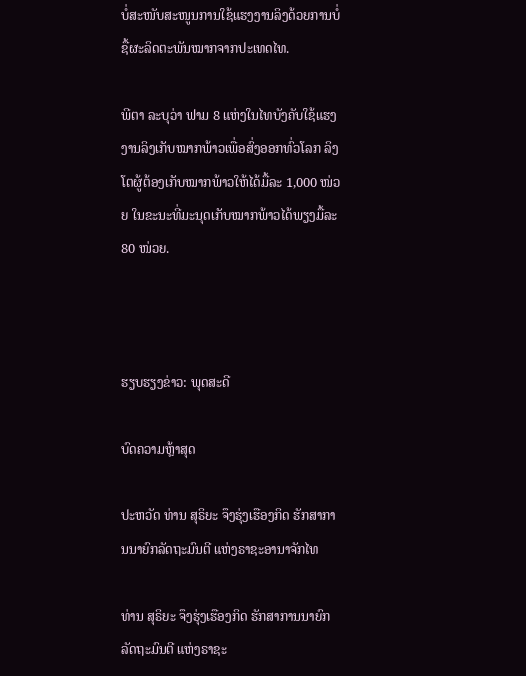ບໍ່ສະໜັບສະໜູນການໃຊ້ແຮງງານລິງດ້ວຍການບໍ່ຊື້ຜະລິດຕະພັນໝາກຈາກປະເທດໄທ.

ພີຕາ ລະບຸວ່າ ຟາມ 8 ແຫ່ງໃນໄທບັງຄັບໃຊ້ແຮງງານລິງເກັບໝາກພ້າວເພື່ອສົ່ງອອກທົ່ວໂລກ ລິງໂຕຜູ້ຕ້ອງເກັບໝາກພ້າວໃຫ້ໄດ້ມື້ລະ 1,000 ໜ່ວຍ ໃນຂະນະທີ່ມະນຸດເກັບໝາກພ້າວໄດ້ພຽງມື້ລະ 80 ໜ່ວຍ.



ຮຽບຮຽງຂ່າວ: ພຸດສະດີ

ບົດຄວາມຫຼ້າສຸດ

ປະຫວັດ ທ່ານ ສຸຣິຍະ ຈຶງຮຸ່ງເຮືອງກິດ ຮັກສາການນາຍົກລັດຖະມົນຕີ ແຫ່ງຣາຊະອານາຈັກໄທ

ທ່ານ ສຸຣິຍະ ຈຶງຮຸ່ງເຮືອງກິດ ຮັກສາການນາຍົກລັດຖະມົນຕີ ແຫ່ງຣາຊະ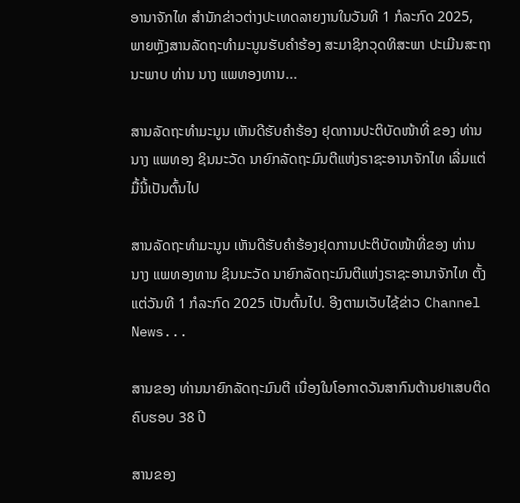ອານາຈັກໄທ ສຳນັກຂ່າວຕ່າງປະເທດລາຍງານໃນວັນທີ 1 ກໍລະກົດ 2025, ພາຍຫຼັງສານລັດຖະທຳມະນູນຮັບຄຳຮ້ອງ ສະມາຊິກວຸດທິສະພາ ປະເມີນສະຖານະພາບ ທ່ານ ນາງ ແພທອງທານ...

ສານລັດຖະທຳມະນູນ ເຫັນດີຮັບຄຳຮ້ອງ ຢຸດການປະຕິບັດໜ້າທີ່ ຂອງ ທ່ານ ນາງ ແພທອງ ຊິນນະວັດ ນາຍົກລັດຖະມົນຕີແຫ່ງຣາຊະອານາຈັກໄທ ເລີ່ມແຕ່ມື້ນີ້ເປັນຕົ້ນໄປ

ສານລັດຖະທຳມະນູນ ເຫັນດີຮັບຄຳຮ້ອງຢຸດການປະຕິບັດໜ້າທີ່ຂອງ ທ່ານ ນາງ ແພທອງທານ ຊິນນະວັດ ນາຍົກລັດຖະມົນຕີແຫ່ງຣາຊະອານາຈັກໄທ ຕັ້ງແຕ່ວັນທີ 1 ກໍລະກົດ 2025 ເປັນຕົ້ນໄປ. ອີງຕາມເວັບໄຊ້ຂ່າວ Channel News...

ສານຂອງ ທ່ານນາຍົກລັດຖະມົນຕີ ເນື່ອງໃນໂອກາດວັນສາກົນຕ້ານຢາເສບຕິດ ຄົບຮອບ 38 ປີ

ສານຂອງ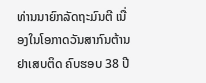ທ່ານນາຍົກລັດຖະມົນຕີ ເນື່ອງໃນໂອກາດວັນສາກົນຕ້ານຢາເສບຕິດ ຄົບຮອບ 38 ປີ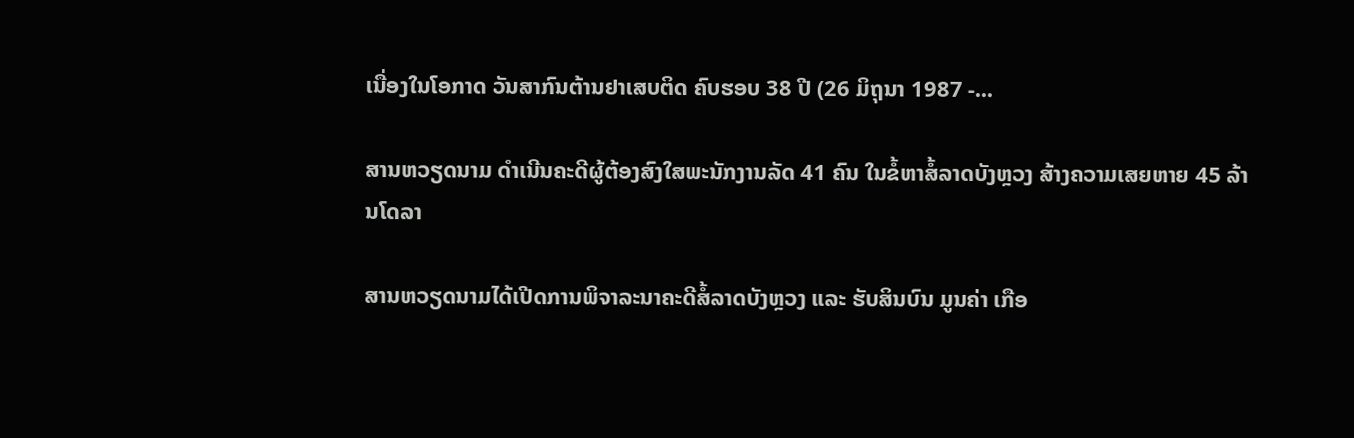ເນື່ອງໃນໂອກາດ ວັນສາກົນຕ້ານຢາເສບຕິດ ຄົບຮອບ 38 ປີ (26 ມິຖຸນາ 1987 -...

ສານຫວຽດນາມ ດຳເນີນຄະດີຜູ້ຕ້ອງສົງໃສພະນັກງານລັດ 41 ຄົນ ໃນຂໍ້ຫາສໍ້ລາດບັງຫຼວງ ສ້າງຄວາມເສຍຫາຍ 45 ລ້ານໂດລາ

ສານຫວຽດນາມໄດ້ເປີດການພິຈາລະນາຄະດີສໍ້ລາດບັງຫຼວງ ແລະ ຮັບສິນບົນ ມູນຄ່າ ເກືອ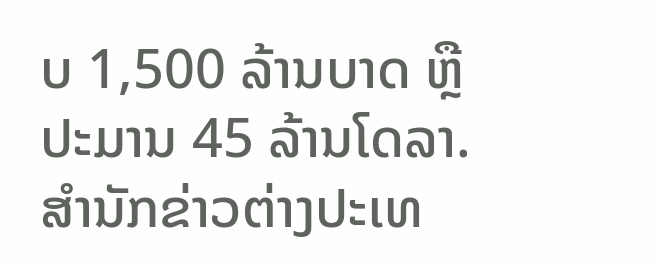ບ 1,500 ລ້ານບາດ ຫຼື ປະມານ 45 ລ້ານໂດລາ. ສຳນັກຂ່າວຕ່າງປະເທ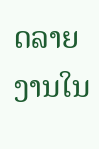ດລາຍງານໃນ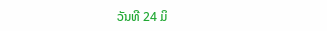ວັນທີ 24 ມິ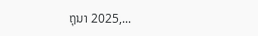ຖຸນາ 2025,...